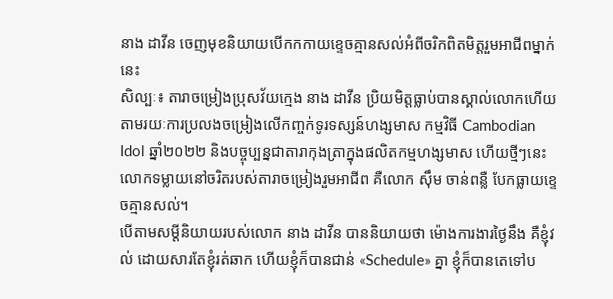នាង ដាវីន ចេញមុខនិយាយបើកកកាយខ្ទេចគ្មានសល់អំពីចរិកពិតមិត្តរួមអាជីពម្នាក់នេះ
សិល្បៈ៖ តារាចម្រៀងប្រុសវ័យក្មេង នាង ដាវីន ប្រិយមិត្តធ្លាប់បានស្គាល់លោកហើយតាមរយៈការប្រលងចម្រៀងលើកញ្ចក់ទូរទស្សន៍ហង្សមាស កម្មវិធី Cambodian Idol ឆ្នាំ២០២២ និងបច្ចុប្បន្នជាតារាកុងត្រាក្នុងផលិតកម្មហង្សមាស ហើយថ្មីៗនេះលោកទម្លាយនៅចរិតរបស់តារាចម្រៀងរួមអាជីព គឺលោក ស៊ឹម ចាន់ពន្លឺ បែកធ្លាយខ្ទេចគ្មានសល់។
បើតាមសម្ដីនិយាយរបស់លោក នាង ដាវីន បាននិយាយថា ម៉ោងការងារថ្ងៃនឹង គឺខ្ញុំវល់ ដោយសារតែខ្ញុំរត់ឆាក ហើយខ្ញុំក៏បានជាន់ «Schedule» គ្នា ខ្ញុំក៏បានតេទៅប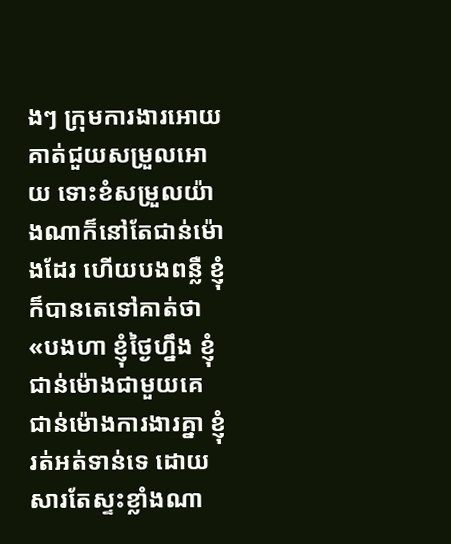ងៗ ក្រុមការងារអោយគាត់ជួយសម្រួលអោយ ទោះខំសម្រួលយ៉ាងណាក៏នៅតែជាន់ម៉ោងដែរ ហើយបងពន្លឺ ខ្ញុំក៏បានតេទៅគាត់ថា «បងហា ខ្ញុំថ្ងៃហ្នឹង ខ្ញុំជាន់ម៉ោងជាមួយគេ ជាន់ម៉ោងការងារគ្នា ខ្ញុំរត់អត់ទាន់ទេ ដោយសារតែស្ទះខ្លាំងណា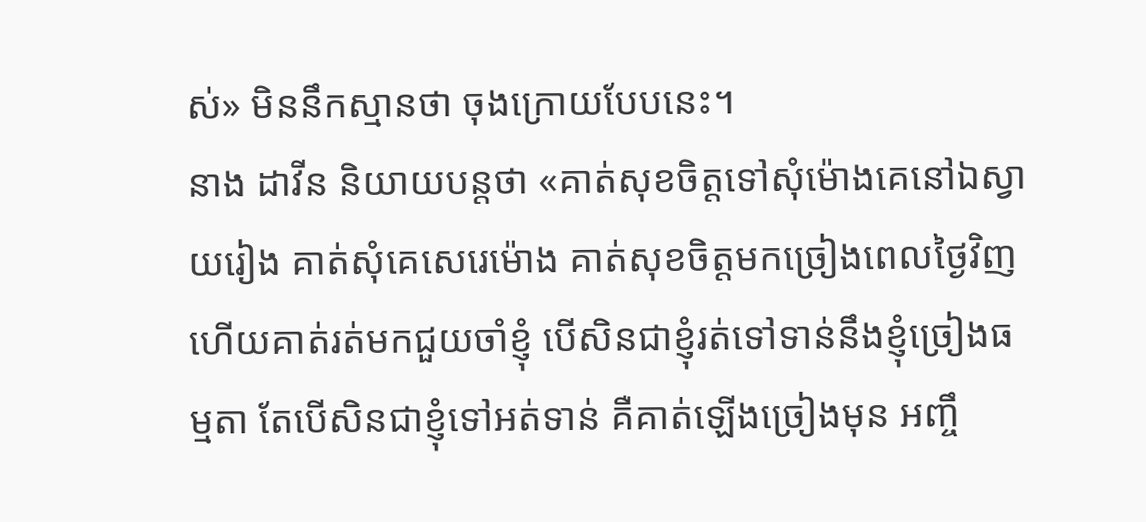ស់» មិននឹកស្មានថា ចុងក្រោយបែបនេះ។
នាង ដាវីន និយាយបន្តថា «គាត់សុខចិត្តទៅសុំម៉ោងគេនៅឯស្វាយរៀង គាត់សុំគេសេរេម៉ោង គាត់សុខចិត្តមកច្រៀងពេលថ្ងៃវិញ ហើយគាត់រត់មកជួយចាំខ្ញុំ បើសិនជាខ្ញុំរត់ទៅទាន់នឹងខ្ញុំច្រៀងធម្មតា តែបើសិនជាខ្ញុំទៅអត់ទាន់ គឺគាត់ឡើងច្រៀងមុន អញ្ចឹ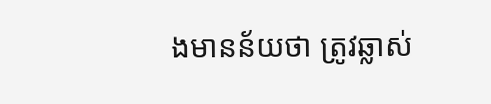ងមានន័យថា ត្រូវឆ្លាស់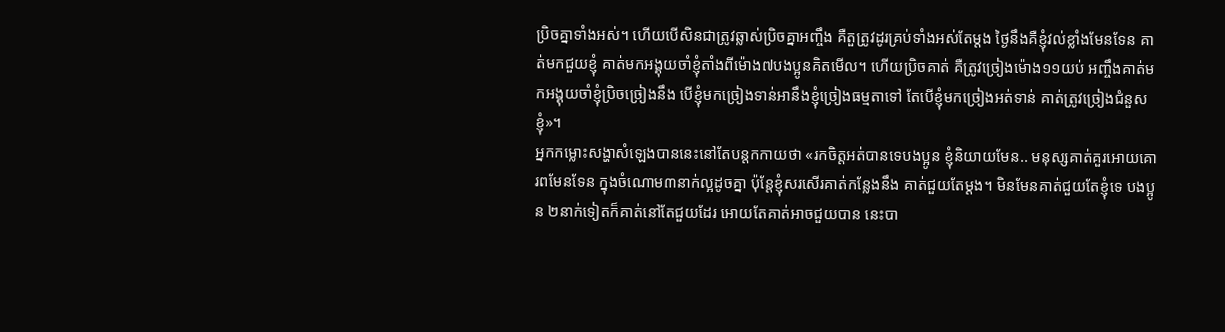ប្រិចគ្នាទាំងអស់។ ហើយបើសិនជាត្រូវឆ្លាស់ប្រិចគ្នាអញ្ចឹង គឺតួត្រូវដូរគ្រប់ទាំងអស់តែម្ដង ថ្ងៃនឹងគឺខ្ញុំវល់ខ្លាំងមែនទែន គាត់មកជួយខ្ញុំ គាត់មកអង្គុយចាំខ្ញុំតាំងពីម៉ោង៧បងប្អូនគិតមើល។ ហើយប្រិចគាត់ គឺត្រូវច្រៀងម៉ោង១១យប់ អញ្ចឹងគាត់មកអង្គុយចាំខ្ញុំប្រិចច្រៀងនឹង បើខ្ញុំមកច្រៀងទាន់អានឹងខ្ញុំច្រៀងធម្មតាទៅ តែបើខ្ញុំមកច្រៀងអត់ទាន់ គាត់ត្រូវច្រៀងជំនួសខ្ញុំ»។
អ្នកកម្លោះសង្ហាសំឡេងបាននេះនៅតែបន្តកកាយថា «រកចិត្តអត់បានទេបងប្អូន ខ្ញុំនិយាយមែន.. មនុស្សគាត់គួរអោយគោរពមែនទែន ក្នុងចំណោម៣នាក់ល្អដូចគ្នា ប៉ុន្តែខ្ញុំសរសើរគាត់កន្លែងនឹង គាត់ជួយតែម្ដង។ មិនមែនគាត់ជួយតែខ្ញុំទេ បងប្អូន ២នាក់ទៀតក៏គាត់នៅតែជួយដែរ អោយតែគាត់អាចជួយបាន នេះបា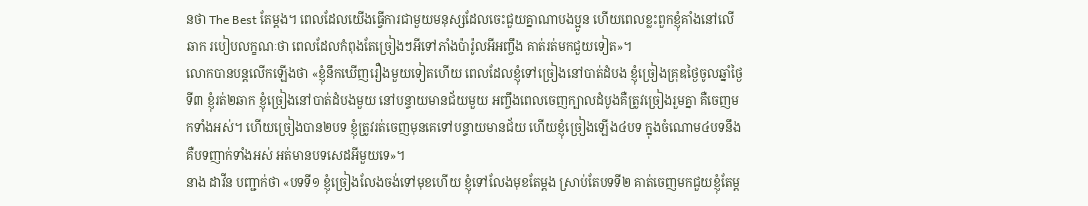នថា The Best តែម្ដង។ ពេលដែលយើងធ្វើការជាមួយមនុស្សដែលចេះជួយគ្នាណាបងប្អូន ហើយពេលខ្លះពួកខ្ញុំគាំងនៅលើឆាក របៀបលក្ខណៈថា ពេលដែលកំពុងតែច្រៀងៗអីទៅភាំងប៉ារ៉ូលអីអញ្ចឹង គាត់រត់មកជួយទៀត»។
លោកបានបន្តលើកឡើងថា «ខ្ញុំនឹកឃើញរឿងមួយទៀតហើយ ពេលដែលខ្ញុំទៅច្រៀងនៅបាត់ដំបង ខ្ញុំច្រៀងគ្រុឌថ្ងៃចូលឆ្នាំថ្ងៃទី៣ ខ្ញុំរត់២ឆាក ខ្ញុំច្រៀងនៅបាត់ដំបងមួយ នៅបន្ទាយមានជ័យមួយ អញ្ចឹងពេលចេញក្បាលដំបូងគឺត្រូវច្រៀងរួមគ្នា គឺចេញមកទាំងអស់។ ហើយច្រៀងបាន២បទ ខ្ញុំត្រូវរត់ចេញមុនគេទៅបន្ទាយមានជ័យ ហើយខ្ញុំច្រៀងឡើង៤បទ ក្នុងចំណោម៤បទនឹង គឺបទញាក់ទាំងអស់ អត់មានបទសេដអីមួយទេ»។
នាង ដាវីន បញ្ជាក់ថា «បទទី១ ខ្ញុំច្រៀងលែងចង់ទៅមុខហើយ ខ្ញុំទៅលែងមុខតែម្ដង ស្រាប់តែបទទី២ គាត់ចេញមកជួយខ្ញុំតែម្ដ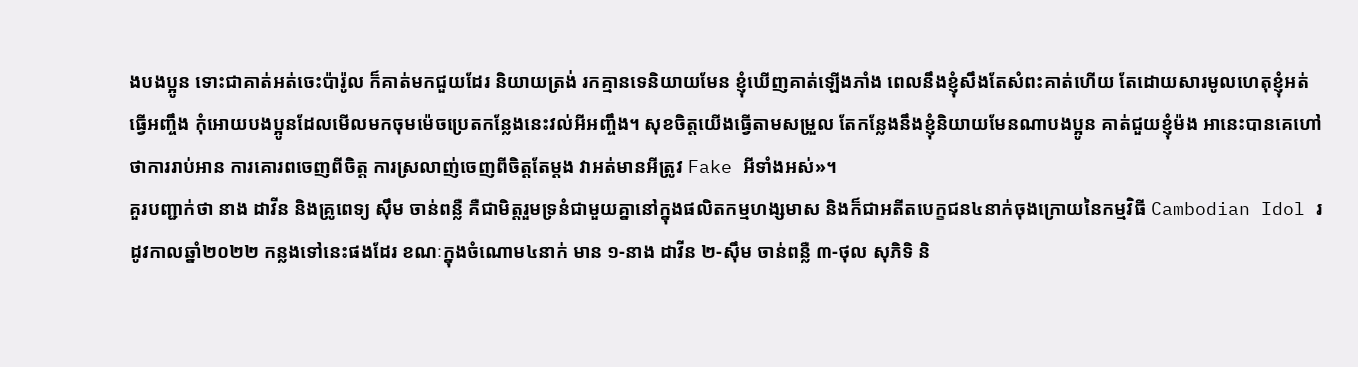ងបងប្អូន ទោះជាគាត់អត់ចេះប៉ារ៉ូល ក៏គាត់មកជួយដែរ និយាយត្រង់ រកគ្មានទេនិយាយមែន ខ្ញុំឃើញគាត់ឡើងភាំង ពេលនឹងខ្ញុំសឹងតែសំពះគាត់ហើយ តែដោយសារមូលហេតុខ្ញុំអត់ធ្វើអញ្ចឹង កុំអោយបងប្អូនដែលមើលមកចុមម៉េចប្រេតកន្លែងនេះវល់អីអញ្ចឹង។ សុខចិត្តយើងធ្វើតាមសម្រួល តែកន្លែងនឹងខ្ញុំនិយាយមែនណាបងប្អូន គាត់ជួយខ្ញុំម៉ង អានេះបានគេហៅថាការរាប់អាន ការគោរពចេញពីចិត្ត ការស្រលាញ់ចេញពីចិត្តតែម្ដង វាអត់មានអីត្រូវ Fake អីទាំងអស់»។
គួរបញ្ជាក់ថា នាង ដាវីន និងគ្រូពេទ្យ ស៊ឹម ចាន់ពន្លឺ គឺជាមិត្តរួមទ្រនំជាមួយគ្នានៅក្នុងផលិតកម្មហង្សមាស និងក៏ជាអតីតបេក្ខជន៤នាក់ចុងក្រោយនៃកម្មវិធី Cambodian Idol រដូវកាលឆ្នាំ២០២២ កន្លងទៅនេះផងដែរ ខណៈក្នុងចំណោម៤នាក់ មាន ១-នាង ដាវីន ២-ស៊ឹម ចាន់ពន្លឺ ៣-ថុល សុភិទិ និ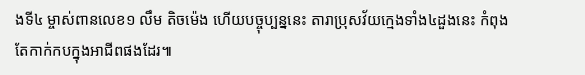ងទី៤ ម្ចាស់ពានលេខ១ លឹម តិចម៉េង ហើយបច្ចុប្បន្ននេះ តារាប្រុសវ័យក្មេងទាំង៤ដួងនេះ កំពុងតែកាក់កបក្នុងអាជីពផងដែរ៕